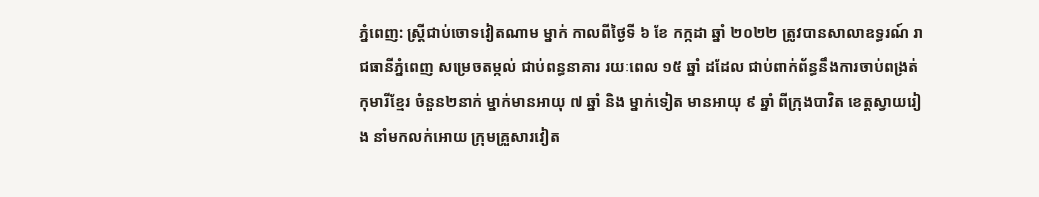ភ្នំពេញ: ស្រី្តជាប់ចោទវៀតណាម ម្នាក់ កាលពីថ្ងៃទី ៦ ខែ កក្កដា ឆ្នាំ ២០២២ ត្រូវបានសាលាឧទ្ធរណ៍ រាជធានីភ្នំពេញ សម្រេចតម្កល់ ជាប់ពន្ធនាគារ រយៈពេល ១៥ ឆ្នាំ ដដែល ជាប់ពាក់ព័ន្ធនឹងការចាប់ពង្រត់កុមារីខ្មែរ ចំនួន២នាក់ ម្នាក់មានអាយុ ៧ ឆ្នាំ និង ម្នាក់ទៀត មានអាយុ ៩ ឆ្នាំ ពីក្រុងបាវិត ខេត្តស្វាយរៀង នាំមកលក់អោយ ក្រុមគ្រួសារវៀត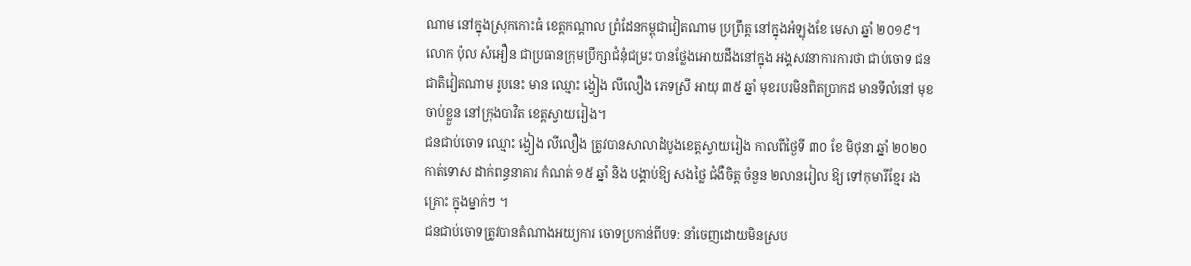ណាម នៅក្នុងស្រុកកោះធំ ខេត្តកណ្តាល ព្រំដែនកម្ពុជាវៀតណាម ប្រព្រឹត្ត នៅក្នុងអំឡុងខែ មេសា ឆ្នាំ ២០១៩។
លោក ប៉ុល សំអឿន ជាប្រធានក្រុមប្រឹក្សាជំនុំជម្រះ បានថ្លែងអោយដឹងនៅក្នុង អង្គសវនាការការថា ជាប់ចោទ ជនជាតិវៀតណាម រូបនេះ មាន ឈ្មោះ ង្វៀង លីលឿង ភេទស្រី អាយុ ៣៥ ឆ្នាំ មុខរបរមិនពិតប្រាកដ មានទីលំនៅ មុខចាប់ខ្លួន នៅក្រុងបាវិត ខេត្តស្វាយរៀង។
ជនជាប់ចោទ ឈ្មោះ ង្វៀង លីលឿង ត្រូវបានសាលាដំបូងខេត្តស្វាយរៀង កាលពីថ្ងៃទី ៣០ ខែ មិថុនា ឆ្នាំ ២០២០ កាត់ទោស ដាក់ពន្ធនាគារ កំណត់ ១៥ ឆ្នាំ និង បង្គាប់ឱ្យ សងថ្លៃ ជំងឺចិត្ត ចំនួន ២លានរៀល ឱ្យ ទៅកុមារីខ្មែរ រងគ្រោះ ក្នុងម្នាក់ៗ ។
ជនជាប់ចោទត្រូវបានតំណាងអយ្យការ ចោទប្រកាន់ពីបទ: នាំចេញដោយមិនស្រប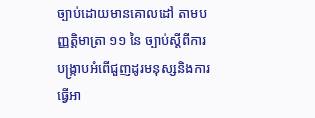ច្បាប់ដោយមានគោលដៅ តាមបញ្ញត្តិមាត្រា ១១ នៃ ច្បាប់ស្តីពីការបង្ក្រាបអំពើជួញដូរមនុស្សនិងការធ្វើអា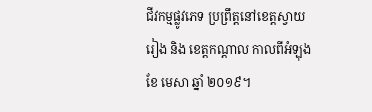ជីវកម្មផ្លូវភេទ ប្រព្រឹត្តនៅខេត្តស្វាយរៀង និង ខេត្តកណ្តាល កាលពីអំឡុងខែ មេសា ឆ្នាំ ២០១៩។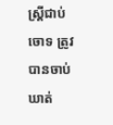ស្ត្រីជាប់ចោទ ត្រូវបានចាប់ឃាត់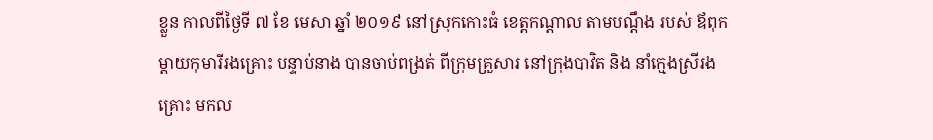ខ្លួន កាលពីថ្ងៃទី ៧ ខែ មេសា ឆ្នាំ ២០១៩ នៅស្រុកកោះធំ ខេត្តកណ្តាល តាមបណ្តឹង របស់ ឪពុកម្តាយកុមារីរងគ្រោះ បន្ទាប់នាង បានចាប់ពង្រត់ ពីក្រុមគ្រួសារ នៅក្រុងបាវិត និង នាំក្មេងស្រីរងគ្រោះ មកល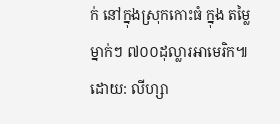ក់ នៅក្នុងស្រុកកោះធំ ក្នុង តម្លៃ ម្នាក់ៗ ៧០០ដុល្លារអាមេរិក៕
ដោយ: លីហ្សា